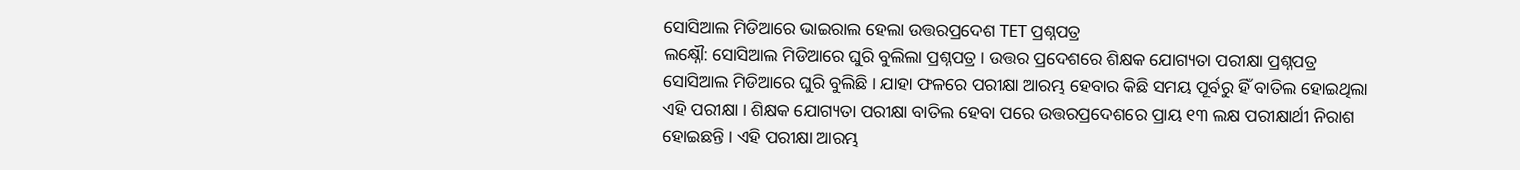ସୋସିଆଲ ମିଡିଆରେ ଭାଇରାଲ ହେଲା ଉତ୍ତରପ୍ରଦେଶ TET ପ୍ରଶ୍ନପତ୍ର
ଲକ୍ଷ୍ନୌ: ସୋସିଆଲ ମିଡିଆରେ ଘୁରି ବୁଲିଲା ପ୍ରଶ୍ନପତ୍ର । ଉତ୍ତର ପ୍ରଦେଶରେ ଶିକ୍ଷକ ଯୋଗ୍ୟତା ପରୀକ୍ଷା ପ୍ରଶ୍ନପତ୍ର ସୋସିଆଲ ମିଡିଆରେ ଘୁରି ବୁଲିଛି । ଯାହା ଫଳରେ ପରୀକ୍ଷା ଆରମ୍ଭ ହେବାର କିଛି ସମୟ ପୂର୍ବରୁ ହିଁ ବାତିଲ ହୋଇଥିଲା ଏହି ପରୀକ୍ଷା । ଶିକ୍ଷକ ଯୋଗ୍ୟତା ପରୀକ୍ଷା ବାତିଲ ହେବା ପରେ ଉତ୍ତରପ୍ରଦେଶରେ ପ୍ରାୟ ୧୩ ଲକ୍ଷ ପରୀକ୍ଷାର୍ଥୀ ନିରାଶ ହୋଇଛନ୍ତି । ଏହି ପରୀକ୍ଷା ଆରମ୍ଭ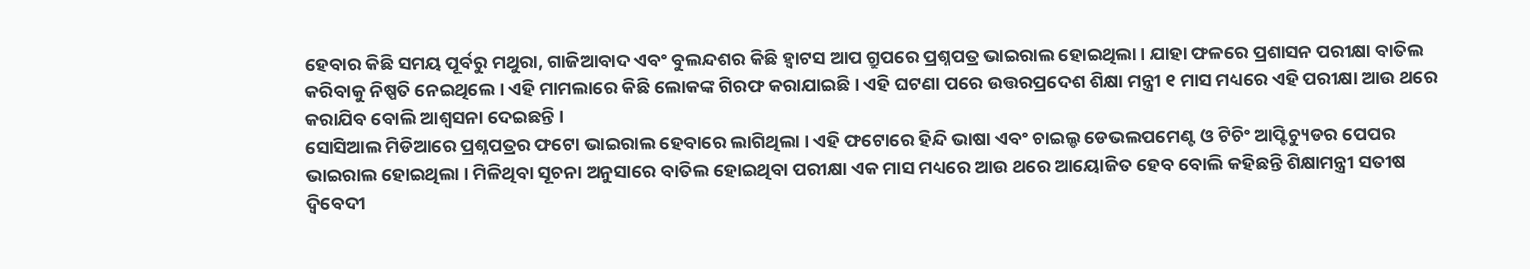ହେବାର କିଛି ସମୟ ପୂର୍ବରୁ ମଥୁରା, ଗାଜିଆବାଦ ଏବଂ ବୁଲନ୍ଦଶର କିଛି ହ୍ବାଟସ ଆପ ଗ୍ରୁପରେ ପ୍ରଶ୍ନପତ୍ର ଭାଇରାଲ ହୋଇଥିଲା । ଯାହା ଫଳରେ ପ୍ରଶାସନ ପରୀକ୍ଷା ବାତିଲ କରିବାକୁ ନିଷ୍ପତି ନେଇଥିଲେ । ଏହି ମାମଲାରେ କିଛି ଲୋକଙ୍କ ଗିରଫ କରାଯାଇଛି । ଏହି ଘଟଣା ପରେ ଉତ୍ତରପ୍ରଦେଶ ଶିକ୍ଷା ମନ୍ତ୍ରୀ ୧ ମାସ ମଧ୍ୟରେ ଏହି ପରୀକ୍ଷା ଆଉ ଥରେ କରାଯିବ ବୋଲି ଆଶ୍ୱସନା ଦେଇଛନ୍ତି ।
ସୋସିଆଲ ମିଡିଆରେ ପ୍ରଶ୍ନପତ୍ରର ଫଟୋ ଭାଇରାଲ ହେବାରେ ଲାଗିଥିଲା । ଏହି ଫଟୋରେ ହିନ୍ଦି ଭାଷା ଏବଂ ଚାଇଲ୍ଡ ଡେଭଲପମେଣ୍ଟ ଓ ଟିଚିଂ ଆପ୍ଟିଚ୍ୟୁଡର ପେପର ଭାଇରାଲ ହୋଇଥିଲା । ମିଳିଥିବା ସୂଚନା ଅନୁସାରେ ବାତିଲ ହୋଇଥିବା ପରୀକ୍ଷା ଏକ ମାସ ମଧ୍ୟରେ ଆଉ ଥରେ ଆୟୋଜିତ ହେବ ବୋଲି କହିଛନ୍ତି ଶିକ୍ଷାମନ୍ତ୍ରୀ ସତୀଷ ଦ୍ବିବେଦୀ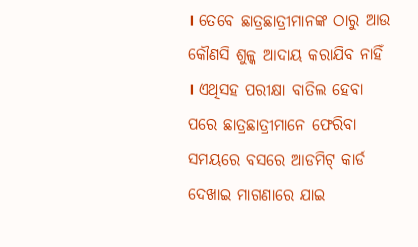। ତେବେ ଛାତ୍ରଛାତ୍ରୀମାନଙ୍କ ଠାରୁ ଆଉ କୌଣସି ଶୁଳ୍କ ଆଦାୟ କରାଯିବ ନାହିଁ । ଏଥିସହ ପରୀକ୍ଷା ବାତିଲ ହେବା ପରେ ଛାତ୍ରଛାତ୍ରୀମାନେ ଫେରିବା ସମୟରେ ବସରେ ଆଡମିଟ୍ କାର୍ଡ ଦେଖାଇ ମାଗଣାରେ ଯାଇ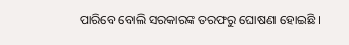ପାରିବେ ବୋଲି ସରକାରଙ୍କ ତରଫରୁ ଘୋଷଣା ହୋଇଛି ।